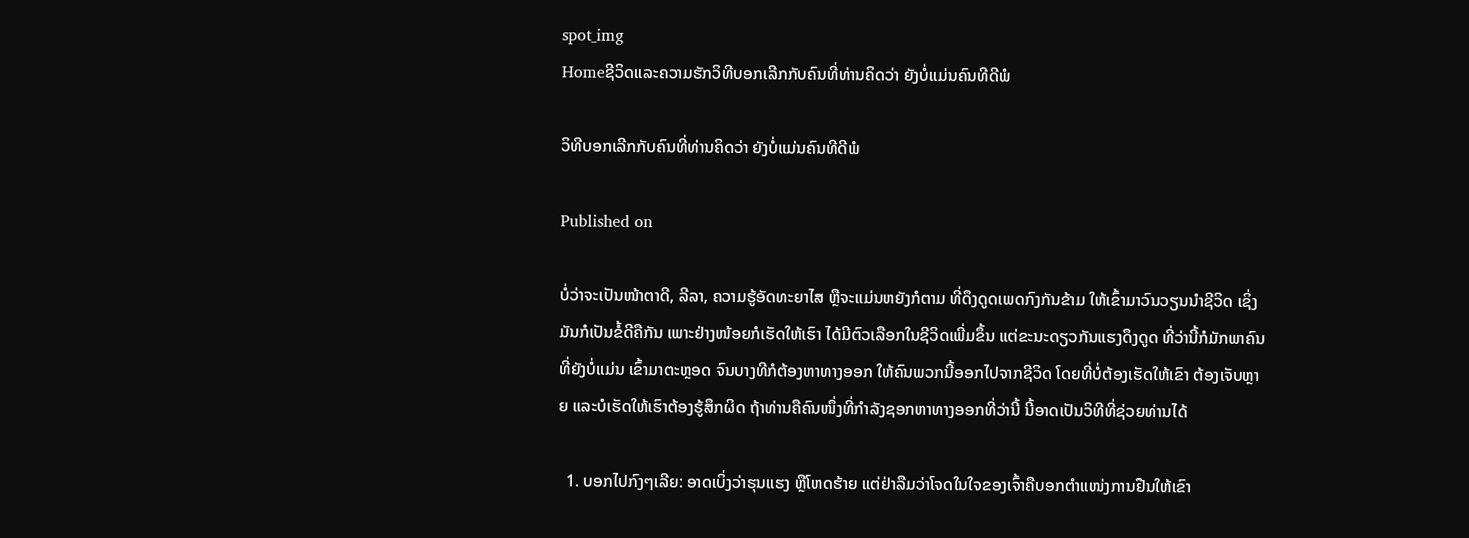spot_img
Homeຊີວິດແລະຄວາມຮັກວິທີບອກເລີກກັບຄົນທີ່ທ່ານຄິດວ່າ ຍັງບໍ່ແມ່ນຄົນທີດີພໍ

ວິທີບອກເລີກກັບຄົນທີ່ທ່ານຄິດວ່າ ຍັງບໍ່ແມ່ນຄົນທີດີພໍ

Published on

ບໍ່ວ່າຈະເປັນໜ້າຕາດີ, ລີລາ, ຄວາມຮູ້ອັດທະຍາໄສ ຫຼືຈະແມ່ນຫຍັງກໍຕາມ ທີ່ດຶງດູດເພດກົງກັນຂ້າມ ໃຫ້ເຂົ້າມາວົນວຽນນໍາຊີວິດ ເຊິ່ງມັນກໍເປັນຂໍ້ດີຄືກັນ ເພາະຢ່າງໜ້ອຍກໍເຮັດໃຫ້ເຮົາ ໄດ້ມີຕົວເລືອກໃນຊີວິດເພີ່ມຂຶ້ນ ແຕ່ຂະນະດຽວກັນແຮງດຶງດູດ ທີ່ວ່ານີ້ກໍມັກພາຄົນທີ່ຍັງບໍ່ແມ່ນ ເຂົ້າມາຕະຫຼອດ ຈົນບາງທີກໍຕ້ອງຫາທາງອອກ ໃຫ້ຄົນພວກນີ້ອອກໄປຈາກຊີວິດ ໂດຍທີ່ບໍ່ຕ້ອງເຮັດໃຫ້ເຂົາ ຕ້ອງເຈັບຫຼາຍ ແລະບໍເຮັດໃຫ້ເຮົາຕ້ອງຮູ້ສຶກຜິດ ຖ້າທ່ານຄືຄົນໜຶ່ງທີ່ກຳລັງຊອກຫາທາງອອກທີ່ວ່ານີ້ ນີ້ອາດເປັນວິທີທີ່ຊ່ວຍທ່ານໄດ້

  1. ບອກໄປກົງໆເລີຍ: ອາດເບິ່ງວ່າຮຸນແຮງ ຫຼືໂຫດຮ້າຍ ແຕ່ຢ່າລືມວ່າໂຈດໃນໃຈຂອງເຈົ້າຄືບອກຕຳແໜ່ງການຢືນໃຫ້ເຂົາ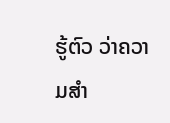ຮູ້ຕົວ ວ່າຄວາມສຳ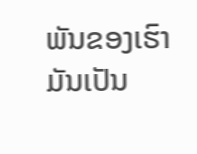ພັນຂອງເຮົາມັນເປັນ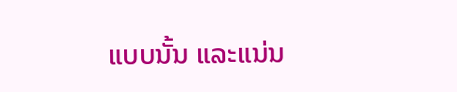ແບບນັ້ນ ແລະແນ່ນ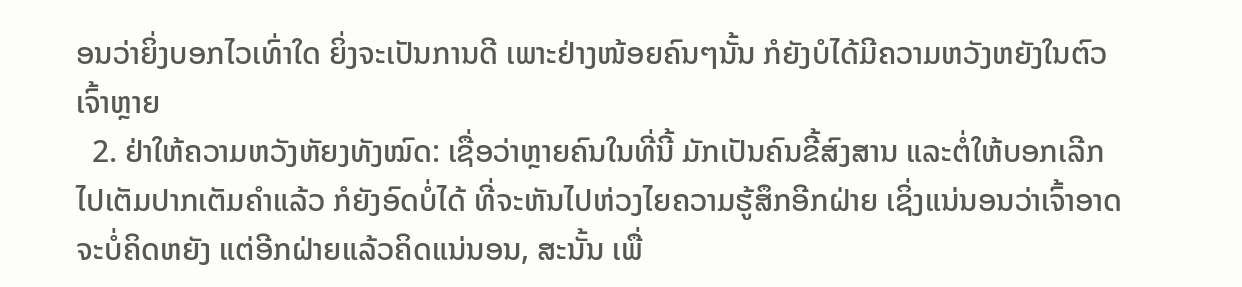ອນວ່າຍິ່ງບອກໄວເທົ່າໃດ ຍິ່ງຈະເປັນການດີ ເພາະຢ່າງໜ້ອຍຄົນໆນັ້ນ ກໍຍັງບໍໄດ້ມີຄວາມຫວັງຫຍັງໃນຕົວເຈົ້າຫຼາຍ
  2. ຢ່າໃຫ້ຄວາມຫວັງຫັຍງທັງໝົດ: ເຊື່ອວ່າຫຼາຍຄົນໃນທີ່ນີ້ ມັກເປັນຄົນຂີ້ສົງສານ ແລະຕໍ່ໃຫ້ບອກເລີກໄປເຕັມປາກເຕັມຄໍາແລ້ວ ກໍຍັງອົດບໍ່ໄດ້ ທີ່ຈະຫັນໄປຫ່ວງໄຍຄວາມຮູ້ສຶກອີກຝ່າຍ ເຊິ່ງແນ່ນອນວ່າເຈົ້າອາດຈະບໍ່ຄິດຫຍັງ ແຕ່ອີກຝ່າຍແລ້ວຄິດແນ່ນອນ, ສະນັ້ນ ເພື່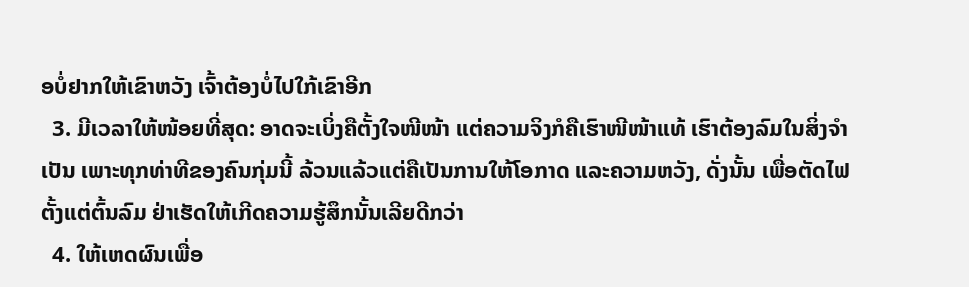ອບໍ່ຢາກໃຫ້ເຂົາຫວັງ ເຈົ້າຕ້ອງບໍ່ໄປໃກ້ເຂົາອີກ
  3. ມີເວລາໃຫ້ໜ້ອຍທີ່ສຸດ: ອາດຈະເບິ່ງຄືຕັ້ງໃຈໜີໜ້າ ແຕ່ຄວາມຈິງກໍຄືເຮົາໜີໜ້າແທ້ ເຮົາຕ້ອງລົມໃນສິ່ງຈຳເປັນ ເພາະທຸກທ່າທີຂອງຄົນກຸ່ມນີ້ ລ້ວນແລ້ວແຕ່ຄືເປັນການໃຫ້ໂອກາດ ແລະຄວາມຫວັງ, ດັ່ງນັ້ນ ເພື່ອຕັດໄຟຕັ້ງແຕ່ຕົ້ນລົມ ຢ່າເຮັດໃຫ້ເກີດຄວາມຮູ້ສຶກນັ້ນເລີຍດີກວ່າ
  4. ໃຫ້ເຫດຜົນເພື່ອ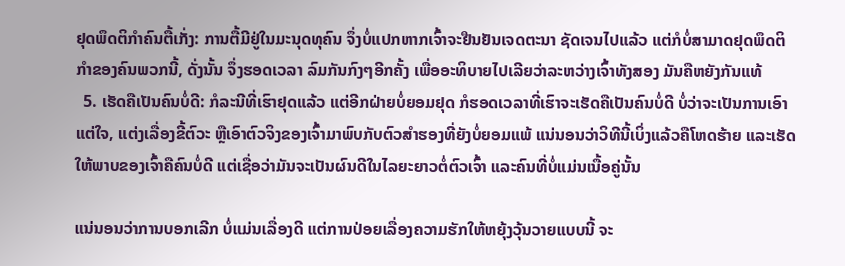ຢຸດພຶດຕິກຳຄົນຕື້ເກັ່ງ: ການຕື້ມີຢູ່ໃນມະນຸດທຸຄົນ ຈຶ່ງບໍ່ແປກຫາກເຈົ້າຈະຢືນຢັນເຈດຕະນາ ຊັດເຈນໄປແລ້ວ ແຕ່ກໍບໍ່ສາມາດຢຸດພຶດຕິກຳຂອງຄົນພວກນີ້, ດັ່ງນັ້ນ ຈຶ່ງຮອດເວລາ ລົມກັນກົງໆອີກຄັ້ງ ເພື່ອອະທິບາຍໄປເລີຍວ່າລະຫວ່າງເຈົ້າທັງສອງ ມັນຄືຫຍັງກັນແທ້
  5. ເຮັດຄືເປັນຄົນບໍ່ດີ: ກໍລະນີທີ່ເຮົາຢຸດແລ້ວ ແຕ່ອີກຝ່າຍບໍ່ຍອມຢຸດ ກໍຮອດເວລາທີ່ເຮົາຈະເຮັດຄືເປັນຄົນບໍ່ດີ ບໍ່ວ່າຈະເປັນການເອົາແຕ່ໃຈ, ແຕ່ງເລື່ອງຂີ້ຕົວະ ຫຼືເອົາຕົວຈິງຂອງເຈົ້າມາພົບກັບຕົວສຳຮອງທີ່ຍັງບໍ່ຍອມແພ້ ແນ່ນອນວ່າວິທີນີ້ເບິ່ງແລ້ວຄືໂຫດຮ້າຍ ແລະເຮັດໃຫ້ພາບຂອງເຈົ້າຄືຄົນບໍ່ດີ ແຕ່ເຊື່ອວ່າມັນຈະເປັນຜົນດີໃນໄລຍະຍາວຕໍ່ຕົວເຈົ້າ ແລະຄົນທີ່ບໍ່ແມ່ນເນື້ອຄູ່ນັ້ນ

ແນ່ນອນວ່າການບອກເລີກ ບໍ່ແມ່ນເລື່ອງດີ ແຕ່ການປ່ອຍເລື່ອງຄວາມຮັກໃຫ້ຫຍຸ້ງວຸ້ນວາຍແບບນີ້ ຈະ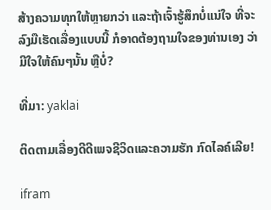ສ້າງຄວາມທຸກໃຫ້ຫຼາຍກວ່າ ແລະຖ້າເຈົ້າຮູ້ສຶກບໍ່ແນ່ໃຈ ທີ່ຈະລົງມືເຮັດເລື່ອງແບບນີ້ ກໍອາດຕ້ອງຖາມໃຈຂອງທ່ານເອງ ວ່າມີໃຈໃຫ້ຄົນໆນັ້ນ ຫຼືບໍ່?

ທີ່ມາ: yaklai

ຕິດຕາມເລື່ອງດີດີເພຈຊີວິດແລະຄວາມຮັກ ກົດໄລຄ໌ເລີຍ!

ifram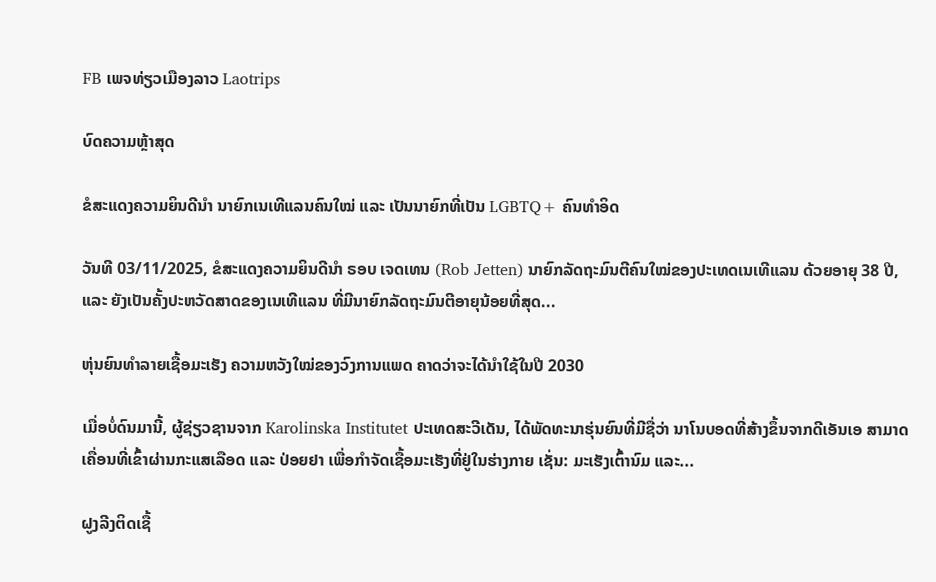FB ເພຈທ່ຽວເມືອງລາວ Laotrips

ບົດຄວາມຫຼ້າສຸດ

ຂໍສະແດງຄວາມຍິນດີນຳ ນາຍົກເນເທີແລນຄົນໃໝ່ ແລະ ເປັນນາຍົກທີ່ເປັນ LGBTQ+ ຄົນທຳອິດ

ວັນທີ 03/11/2025, ຂໍສະແດງຄວາມຍິນດີນຳ ຣອບ ເຈດເທນ (Rob Jetten) ນາຍົກລັດຖະມົນຕີຄົນໃໝ່ຂອງປະເທດເນເທີແລນ ດ້ວຍອາຍຸ 38 ປີ, ແລະ ຍັງເປັນຄັ້ງປະຫວັດສາດຂອງເນເທີແລນ ທີ່ມີນາຍົກລັດຖະມົນຕີອາຍຸນ້ອຍທີ່ສຸດ...

ຫຸ່ນຍົນທຳລາຍເຊື້ອມະເຮັງ ຄວາມຫວັງໃໝ່ຂອງວົງການແພດ ຄາດວ່າຈະໄດ້ນໍາໃຊ້ໃນປີ 2030

ເມື່ອບໍ່ດົນມານີ້, ຜູ້ຊ່ຽວຊານຈາກ Karolinska Institutet ປະເທດສະວີເດັນ, ໄດ້ພັດທະນາຮຸ່ນຍົນທີ່ມີຊື່ວ່າ ນາໂນບອດທີ່ສ້າງຂຶ້ນຈາກດີເອັນເອ ສາມາດເຄື່ອນທີ່ເຂົ້າຜ່ານກະແສເລືອດ ແລະ ປ່ອຍຢາ ເພື່ອກຳຈັດເຊື້ອມະເຮັງທີ່ຢູ່ໃນຮ່າງກາຍ ເຊັ່ນ: ມະເຮັງເຕົ້ານົມ ແລະ...

ຝູງລີງຕິດເຊື້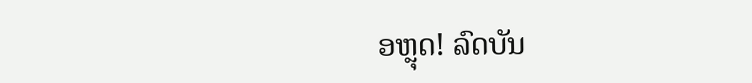ອຫຼຸດ! ລົດບັນ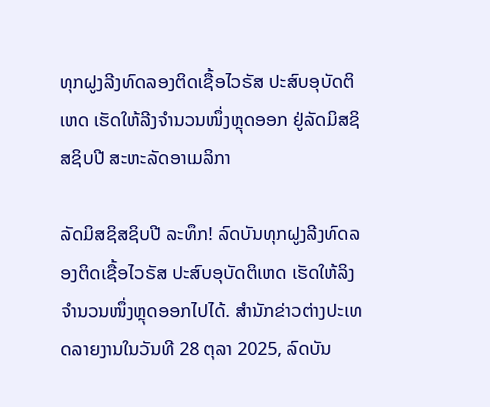ທຸກຝູງລີງທົດລອງຕິດເຊື້ອໄວຣັສ ປະສົບອຸບັດຕິເຫດ ເຮັດໃຫ້ລີງຈຳນວນໜຶ່ງຫຼຸດອອກ ຢູ່ລັດມິສຊິສຊິບປີ ສະຫະລັດອາເມລິກາ

ລັດມິສຊິສຊິບປີ ລະທຶກ! ລົດບັນທຸກຝູງລີງທົດລອງຕິດເຊື້ອໄວຣັສ ປະສົບອຸບັດຕິເຫດ ເຮັດໃຫ້ລິງຈຳນວນໜຶ່ງຫຼຸດອອກໄປໄດ້. ສຳນັກຂ່າວຕ່າງປະເທດລາຍງານໃນວັນທີ 28 ຕຸລາ 2025, ລົດບັນ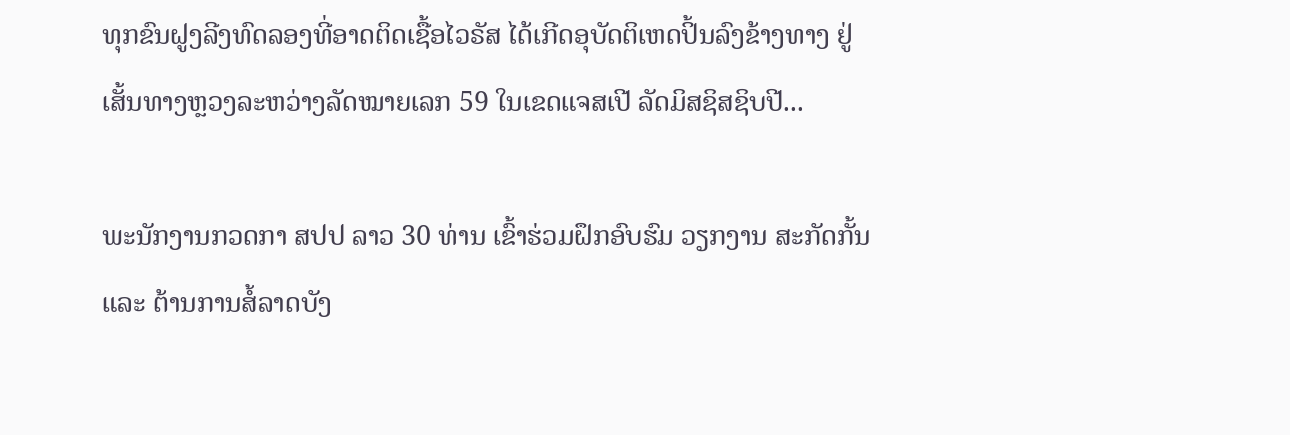ທຸກຂົນຝູງລີງທົດລອງທີ່ອາດຕິດເຊື້ອໄວຣັສ ໄດ້ເກີດອຸບັດຕິເຫດປິ້ນລົງຂ້າງທາງ ຢູ່ເສັ້ນທາງຫຼວງລະຫວ່າງລັດໝາຍເລກ 59 ໃນເຂດແຈສເປີ ລັດມິສຊິສຊິບປີ...

ພະນັກງານກວດກາ ສປປ ລາວ 30 ທ່ານ ເຂົ້າຮ່ວມຝຶກອົບຮົມ ວຽກງານ ສະກັດກັ້ນ ແລະ ຕ້ານການສໍ້ລາດບັງ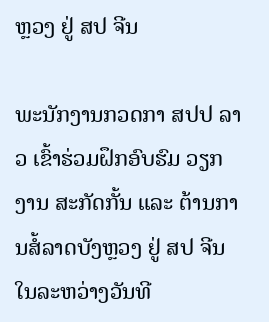ຫຼວງ ຢູ່ ສປ ຈີນ

ພະນັກງານກວດກາ ສປປ ລາວ ເຂົ້າຮ່ວມຝຶກອົບຮົມ ວຽກງານ ສະກັດກັ້ນ ແລະ ຕ້ານການສໍ້ລາດບັງຫຼວງ ຢູ່ ສປ ຈີນໃນລະຫວ່າງວັນທີ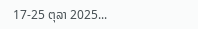17-25 ຕຸລາ 2025...